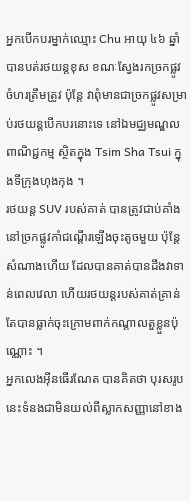អ្នកបើកបរម្នាក់ឈ្មោះ Chu អាយុ ៤៦ ឆ្នាំ បានបត់រថយន្តខុស ខណៈស្វែងរកច្រកផ្លូវចំហរត្រឹមត្រូវ ប៉ុន្តែ វាពុំមានជាច្រកផ្លូវសម្រាប់រថយន្តបើកបរនោះទេ នៅឯមជ្ឈមណ្ឌលពាណិជ្ជកម្ម ស្ថិតក្នុង Tsim Sha Tsui ក្នុងទីក្រុងហុងកុង ។
រថយន្ត SUV របស់គាត់ បានត្រូវជាប់គាំងនៅច្រកផ្លូវកាំជណ្តើរឡើងចុះតូចមួយ ប៉ុន្តែ សំណាងហើយ ដែលបានគាត់បានដឹងវាទាន់ពេលវេលា ហើយរថយន្តរបស់គាត់គ្រាន់តែបានធ្លាក់ចុះក្រោមពាក់កណ្តាលតួខ្លួនប៉ុណ្ណោះ ។
អ្នកលេងអ៊ីនធើរណែត បានគិតថា បុរសរូបនេះទំនងជាមិនយល់ពីស្លាកសញ្ញានៅខាង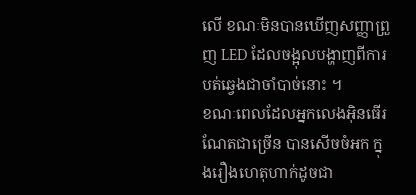លើ ខណៈមិនបានឃើញសញ្ញាព្រួញ LED ដែលចង្អុលបង្ហាញពីការបត់ឆ្វេងជាចាំបាច់នោះ ។
ខណៈពេលដែលអ្នកលេងអ៊ិនធើរណែតជាច្រើន បានសើចចំអក ក្នុងរឿងហេតុហាក់ដូចជា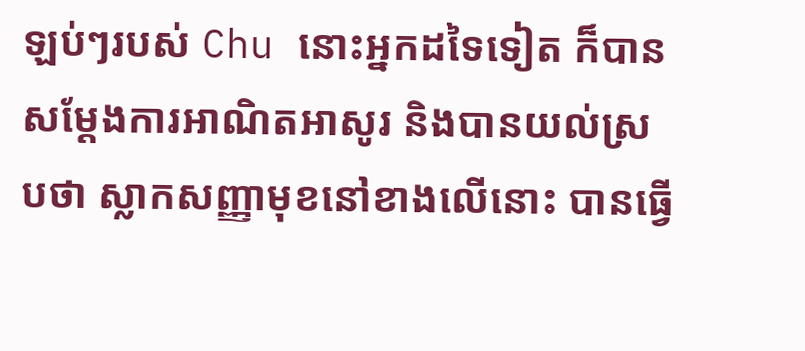ឡប់ៗរបស់ Chu នោះអ្នកដទៃទៀត ក៏បានសម្តែងការអាណិតអាសូរ និងបានយល់ស្របថា ស្លាកសញ្ញាមុខនៅខាងលើនោះ បានធ្វើ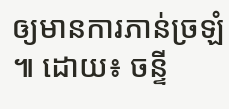ឲ្យមានការភាន់ច្រឡំ ៕ ដោយ៖ ចន្ទី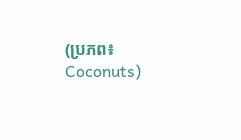(ប្រភព៖ Coconuts)